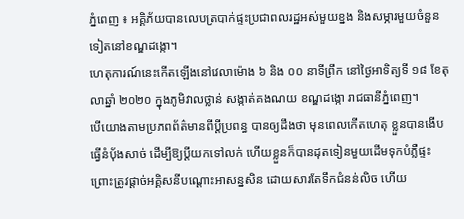ភ្នំពេញ ៖ អគ្គិភ័យបានលេបត្របាក់ផ្ទះប្រជាពលរដ្ឋអស់មួយខ្នង និងសម្ភារមួយចំនួនទៀតនៅខណ្ឌដង្កោ។
ហេតុការណ៍នេះកើតឡើងនៅវេលាម៉ោង ៦ និង ០០ នាទីព្រឹក នៅថ្ងៃអាទិត្យទី ១៨ ខែតុលាឆ្នាំ ២០២០ ក្នុងភូមិវាលថ្លាន់ សង្កាត់គងណយ ខណ្ឌដង្កោ រាជធានីភ្នំពេញ។
បើយោងតាមប្រភពព័ត៌មានពីប្ដីប្រពន្ធ បានឲ្យដឹងថា មុនពេលកើតហេតុ ខ្លួនបានងើបធ្វើនំប៉័ងសាច់ ដើម្បីឱ្យប្ដីយកទៅលក់ ហើយខ្លួនក៏បានដុតទៀនមួយដើមទុកបំភ្លឺផ្ទះ ព្រោះត្រូវផ្តាច់អគ្គិសនីបណ្តោះអាសន្នសិន ដោយសារតែទឹកជំនន់លិច ហើយ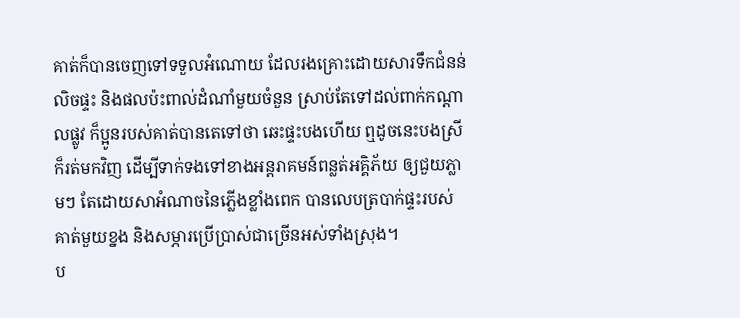គាត់ក៏បានចេញទៅទទួលអំណោយ ដែលរងគ្រោះដោយសារទឹកជំនន់លិចផ្ទះ និងផលប៉ះពាល់ដំណាំមួយចំនួន ស្រាប់តែទៅដល់ពាក់កណ្តាលផ្លូវ ក៏ប្អូនរបស់គាត់បានតេទៅថា ឆេះផ្ទះបងហើយ ឮដូចនេះបងស្រីក៏រត់មកវិញ ដើម្បីទាក់ទងទៅខាងអន្តរាគមន៍ពន្លត់អគ្គិភ័យ ឲ្យជួយភ្លាមៗ តែដោយសាអំណាចនៃភ្លើងខ្លាំងពេក បានលេបត្របាក់ផ្ទះរបស់គាត់មួយខ្នង និងសម្ភារប្រើប្រាស់ជាច្រើនអស់ទាំងស្រុង។
ប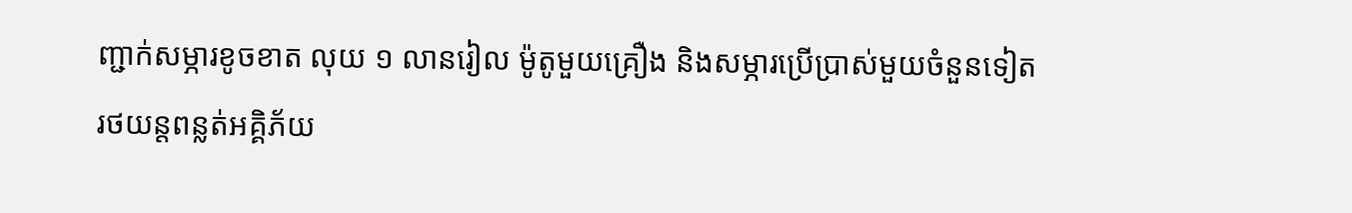ញ្ជាក់សម្ភារខូចខាត លុយ ១ លានរៀល ម៉ូតូមួយគ្រឿង និងសម្ភារប្រើប្រាស់មួយចំនួនទៀត
រថយន្តពន្លត់អគ្គិភ័យ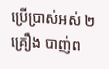ប្រើប្រាស់អស់ ២គ្រឿង បាញ់ព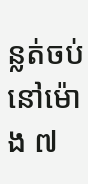ន្លត់ចប់ នៅម៉ោង ៧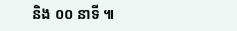និង ០០ នាទី ៕